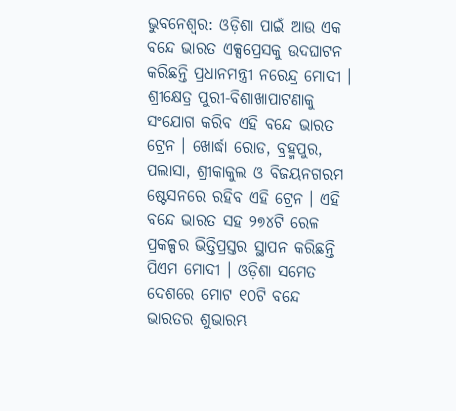ଭୁବନେଶ୍ୱର: ଓଡ଼ିଶା ପାଇଁ ଆଉ ଏକ ବନ୍ଦେ ଭାରତ ଏକ୍ସପ୍ରେସକୁ ଉଦଘାଟନ କରିଛନ୍ତି ପ୍ରଧାନମନ୍ତ୍ରୀ ନରେନ୍ଦ୍ର ମୋଦୀ । ଶ୍ରୀକ୍ଷେତ୍ର ପୁରୀ-ବିଶାଖାପାଟଣାକୁ ସଂଯୋଗ କରିବ ଏହି ବନ୍ଦେ ଭାରତ ଟ୍ରେନ । ଖୋର୍ଦ୍ଧା ରୋଡ, ବ୍ରହ୍ମପୁର, ପଲାସା, ଶ୍ରୀକାକୁଲ ଓ ବିଜୟନଗରମ ଷ୍ଟେସନରେ ରହିବ ଏହି ଟ୍ରେନ । ଏହି ବନ୍ଦେ ଭାରତ ସହ ୨୭୪ଟି ରେଳ ପ୍ରକଳ୍ପର ଭିତ୍ତିପ୍ରସ୍ତର ସ୍ଥାପନ କରିଛନ୍ତି ପିଏମ ମୋଦୀ । ଓଡ଼ିଶା ସମେତ ଦେଶରେ ମୋଟ ୧୦ଟି ବନ୍ଦେ ଭାରତର ଶୁଭାରମ୍ଭ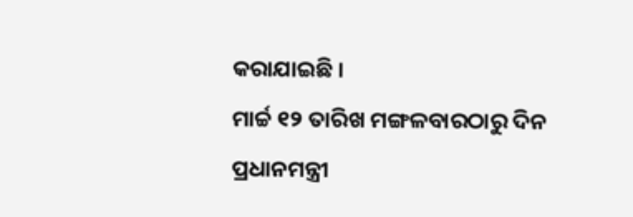କରାଯାଇଛି ।
ମାର୍ଚ୍ଚ ୧୨ ତାରିଖ ମଙ୍ଗଳବାରଠାରୁ ଦିନ ପ୍ରଧାନମନ୍ତ୍ରୀ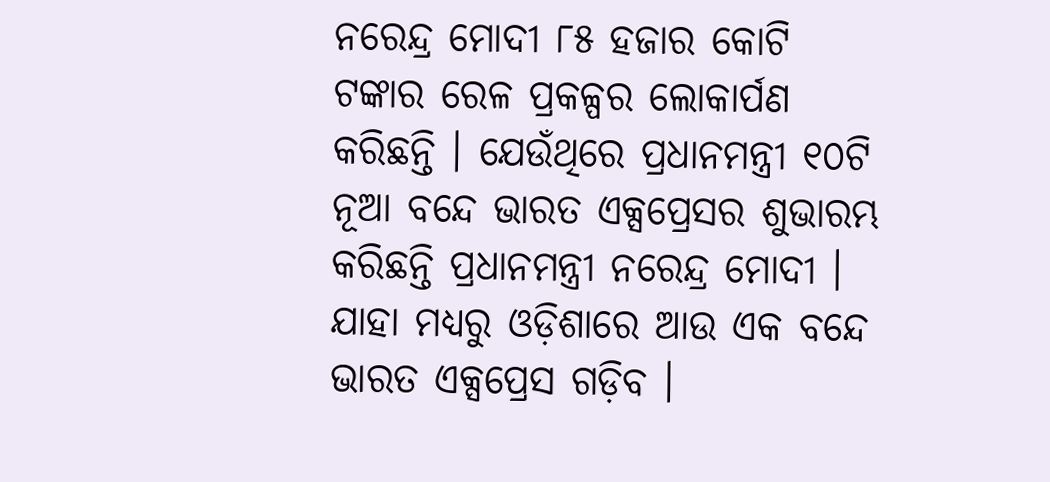ନରେନ୍ଦ୍ର ମୋଦୀ ୮୫ ହଜାର କୋଟି ଟଙ୍କାର ରେଳ ପ୍ରକଳ୍ପର ଲୋକାର୍ପଣ କରିଛନ୍ତି । ଯେଉଁଥିରେ ପ୍ରଧାନମନ୍ତ୍ରୀ ୧୦ଟି ନୂଆ ବନ୍ଦେ ଭାରତ ଏକ୍ସପ୍ରେସର ଶୁଭାରମ୍ଭ କରିଛନ୍ତି ପ୍ରଧାନମନ୍ତ୍ରୀ ନରେନ୍ଦ୍ର ମୋଦୀ । ଯାହା ମଧ୍ୟରୁ ଓଡ଼ିଶାରେ ଆଉ ଏକ ବନ୍ଦେ ଭାରତ ଏକ୍ସପ୍ରେସ ଗଡ଼ିବ ।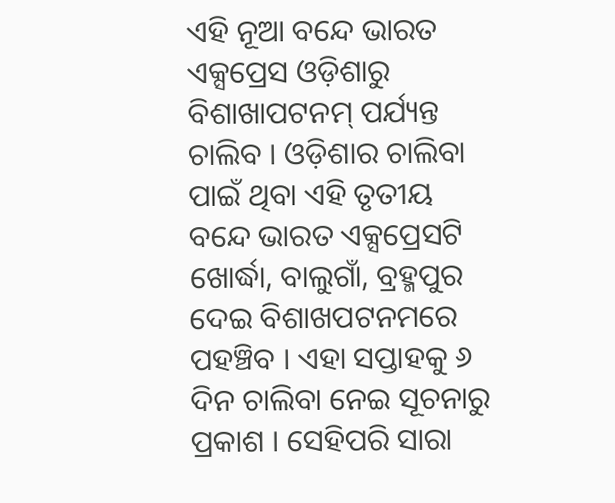ଏହି ନୂଆ ବନ୍ଦେ ଭାରତ ଏକ୍ସପ୍ରେସ ଓଡ଼ିଶାରୁ ବିଶାଖାପଟନମ୍ ପର୍ଯ୍ୟନ୍ତ ଚାଲିବ । ଓଡ଼ିଶାର ଚାଲିବା ପାଇଁ ଥିବା ଏହି ତୃତୀୟ ବନ୍ଦେ ଭାରତ ଏକ୍ସପ୍ରେସଟି ଖୋର୍ଦ୍ଧା, ବାଲୁଗାଁ, ବ୍ରହ୍ମପୁର ଦେଇ ବିଶାଖପଟନମରେ ପହଞ୍ଚିବ । ଏହା ସପ୍ତାହକୁ ୬ ଦିନ ଚାଲିବା ନେଇ ସୂଚନାରୁ ପ୍ରକାଶ । ସେହିପରି ସାରା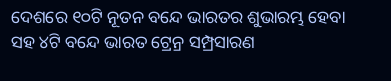ଦେଶରେ ୧୦ଟି ନୂତନ ବନ୍ଦେ ଭାରତର ଶୁଭାରମ୍ଭ ହେବା ସହ ୪ଟି ବନ୍ଦେ ଭାରତ ଟ୍ରେନ୍ର ସମ୍ପ୍ରସାରଣ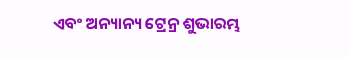ଏବଂ ଅନ୍ୟାନ୍ୟ ଟ୍ରେନ୍ର ଶୁଭାରମ୍ଭ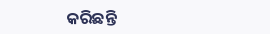କରିଛନ୍ତି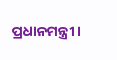ପ୍ରଧାନମନ୍ତ୍ରୀ ।